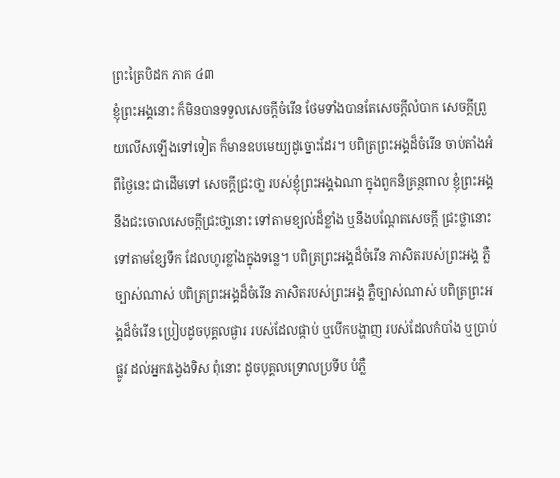ព្រះត្រៃបិដក ភាគ ៤៣
ខ្ញុំព្រះអង្គនោះ ក៏មិនបានទទួលសេចក្ដីចំរើន ថែមទាំងបានតែសេចក្ដីលំបាក សេចក្ដីព្រួយលើសឡើងទៅទៀត ក៏មានឧបមេយ្យដូច្នោះដែរ។ បពិត្រព្រះអង្គដ៏ចំរើន ចាប់តាំងអំពីថ្ងៃនេះ ជាដើមទៅ សេចក្ដីជ្រះថា្ល របស់ខ្ញុំព្រះអង្គឯណា ក្នុងពួកនិគ្រន្ថពាល ខ្ញុំព្រះអង្គ នឹងជះចោលសេចក្ដីជ្រះថា្លនោះ ទៅតាមខ្យល់ដ៏ខ្លាំង ឬនឹងបណ្ដែតសេចក្ដី ជ្រះថ្លានោះ ទៅតាមខ្សែទឹក ដែលហូរខ្លាំងក្នុងទន្លេ។ បពិត្រព្រះអង្គដ៏ចំរើន ភាសិតរបស់ព្រះអង្គ ភ្លឺច្បាស់ណាស់ បពិត្រព្រះអង្គដ៏ចំរើន ភាសិតរបស់ព្រះអង្គ ភ្លឺច្បាស់ណាស់ បពិត្រព្រះអង្គដ៏ចំរើន ប្រៀបដូចបុគ្គលផ្ងារ របស់ដែលផ្កាប់ ឬបើកបង្ហាញ របស់ដែលកំបាំង ឬបា្រប់ផ្លូវ ដល់អ្នកវង្វេងទិស ពុំនោះ ដូចបុគ្គលទ្រោលប្រទីប បំភ្លឺ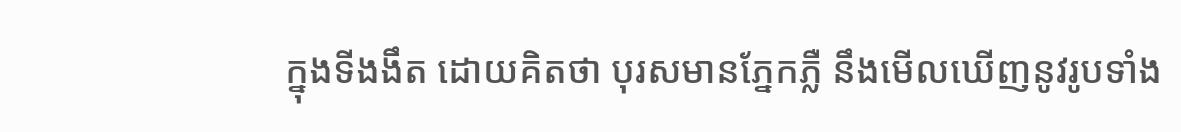ក្នុងទីងងឹត ដោយគិតថា បុរសមានភ្នែកភ្លឺ នឹងមើលឃើញនូវរូបទាំង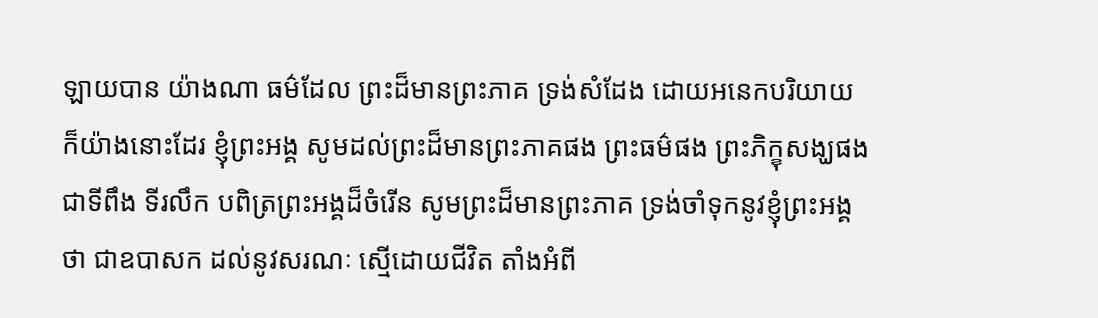ឡាយបាន យ៉ាងណា ធម៌ដែល ព្រះដ៏មានព្រះភាគ ទ្រង់សំដែង ដោយអនេកបរិយាយ ក៏យ៉ាងនោះដែរ ខ្ញុំព្រះអង្គ សូមដល់ព្រះដ៏មានព្រះភាគផង ព្រះធម៌ផង ព្រះភិក្ខុសង្ឃផង ជាទីពឹង ទីរលឹក បពិត្រព្រះអង្គដ៏ចំរើន សូមព្រះដ៏មានព្រះភាគ ទ្រង់ចាំទុកនូវខ្ញុំព្រះអង្គថា ជាឧបាសក ដល់នូវសរណៈ ស្មើដោយជីវិត តាំងអំពី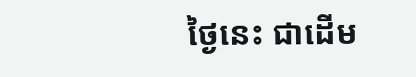ថ្ងៃនេះ ជាដើម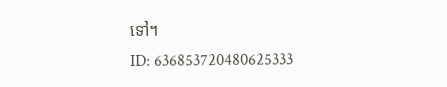ទៅ។
ID: 636853720480625333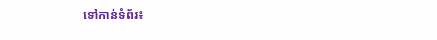ទៅកាន់ទំព័រ៖